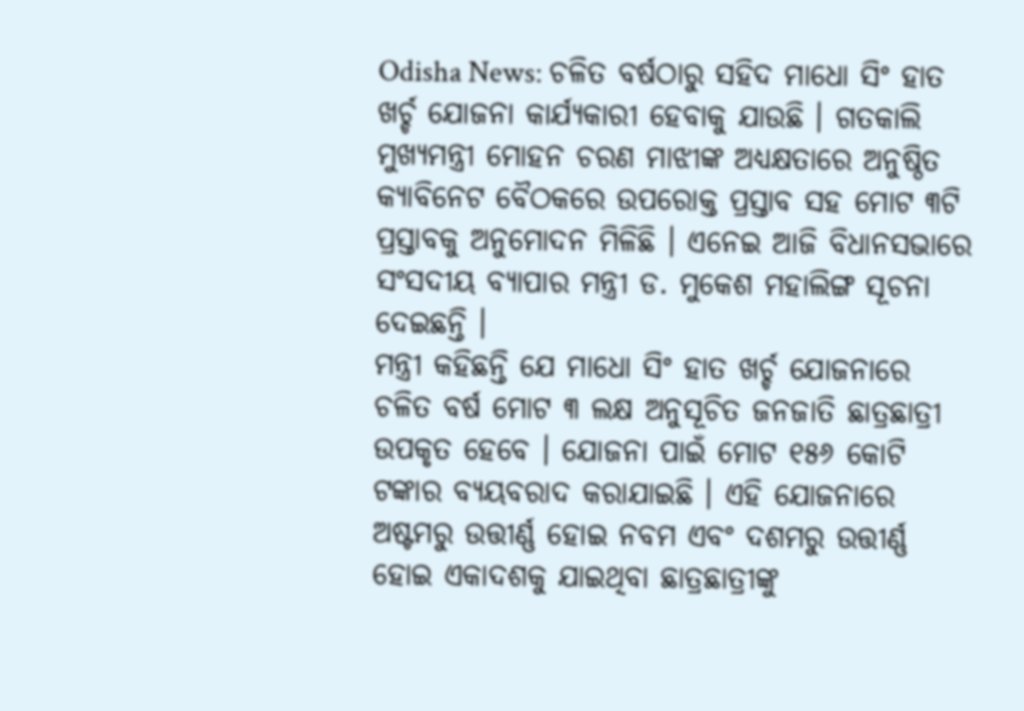Odisha News: ଚଳିତ ବର୍ଷଠାରୁ ସହିଦ ମାଧୋ ସିଂ ହାତ ଖର୍ଚ୍ଚ ଯୋଜନା କାର୍ଯ୍ୟକାରୀ ହେବାକୁ ଯାଉଛି । ଗତକାଲି ମୁଖ୍ୟମନ୍ତ୍ରୀ ମୋହନ ଚରଣ ମାଝୀଙ୍କ ଅଧ୍ୟକ୍ଷତାରେ ଅନୁଷ୍ଠିତ କ୍ୟାବିନେଟ ବୈଠକରେ ଉପରୋକ୍ତ ପ୍ରସ୍ତାବ ସହ ମୋଟ ୩ଟି ପ୍ରସ୍ତାବକୁ ଅନୁମୋଦନ ମିଳିଛି । ଏନେଇ ଆଜି ବିଧାନସଭାରେ ସଂସଦୀୟ ବ୍ୟାପାର ମନ୍ତ୍ରୀ ଡ. ମୁକେଶ ମହାଲିଙ୍ଗ ସୂଚନା ଦେଇଛନ୍ତି ।
ମନ୍ତ୍ରୀ କହିଛନ୍ତି ଯେ ମାଧୋ ସିଂ ହାତ ଖର୍ଚ୍ଚ ଯୋଜନାରେ ଚଳିତ ବର୍ଷ ମୋଟ ୩ ଲକ୍ଷ ଅନୁସୂଚିତ ଜନଜାତି ଛାତ୍ରଛାତ୍ରୀ ଉପକୃତ ହେବେ । ଯୋଜନା ପାଇଁ ମୋଟ ୧୫୬ କୋଟି ଟଙ୍କାର ବ୍ୟୟବରାଦ କରାଯାଇଛି । ଏହି ଯୋଜନାରେ ଅଷ୍ଟମରୁ ଉତ୍ତୀର୍ଣ୍ଣ ହୋଇ ନବମ ଏବଂ ଦଶମରୁ ଉତ୍ତୀର୍ଣ୍ଣ ହୋଇ ଏକାଦଶକୁ ଯାଇଥିବା ଛାତ୍ରଛାତ୍ରୀଙ୍କୁ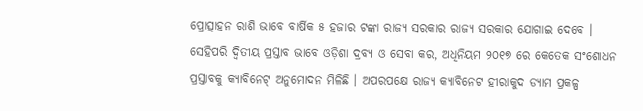ପ୍ରୋତ୍ସାହନ ରାଶି ଭାବେ ବାର୍ଷିକ ୫ ହଜାର ଟଙ୍କା ରାଜ୍ୟ ସରକାର ରାଜ୍ୟ ସରକାର ଯୋଗାଇ ଦେବେ ।
ସେହିପରି ଦ୍ବିତୀୟ ପ୍ରସ୍ତାବ ଭାବେ ଓଡ଼ିଶା ଦ୍ରବ୍ୟ ଓ ସେବା କର, ଅଧିନିୟମ ୨୦୧୭ ରେ କେତେକ ସଂଶୋଧନ ପ୍ରସ୍ତାବକୁ କ୍ୟାବିନେଟ୍ ଅନୁମୋଦନ ମିଳିଛି । ଅପରପକ୍ଷେ ରାଜ୍ୟ କ୍ୟାବିନେଟ ହୀରାକୁଦ ଡ୍ୟାମ ପ୍ରକଳ୍ପ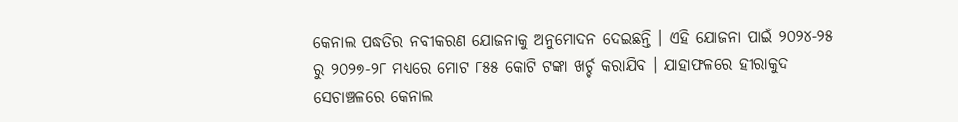କେନାଲ ପଦ୍ଧତିର ନବୀକରଣ ଯୋଜନାକୁ ଅନୁମୋଦନ ଦେଇଛନ୍ତି । ଏହି ଯୋଜନା ପାଇଁ ୨୦୨୪-୨୫ ରୁ ୨୦୨୭-୨୮ ମଧ୍ୟରେ ମୋଟ ୮୫୫ କୋଟି ଟଙ୍କା ଖର୍ଚ୍ଚ କରାଯିବ । ଯାହାଫଳରେ ହୀରାକୁଦ ସେଚାଞ୍ଚଳରେ କେନାଲ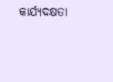କାର୍ଯ୍ୟଦକ୍ଷତା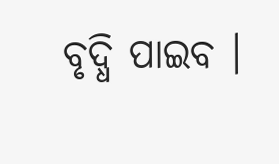ବୃଦ୍ଧି ପାଇବ ।